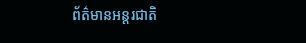ព័ត៌មានអន្តរជាតិ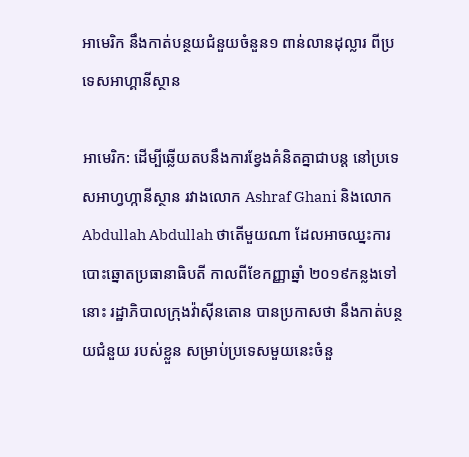អាមេរិក នឹងកាត់បន្ថយជំនួយចំនួន១ ពាន់លានដុល្លារ ពីប្រទេសអាហ្គានីស្ថាន

អាមេរិក: ដើម្បីឆ្លើយតបនឹងការខ្វែងគំនិតគ្នាជាបន្ត នៅប្រទេសអាហ្វហ្កានីស្ថាន រវាងលោក Ashraf Ghani និងលោក Abdullah Abdullah ថាតើមួយណា ដែលអាចឈ្នះការបោះឆ្នោតប្រធានាធិបតី កាលពីខែកញ្ញាឆ្នាំ ២០១៩កន្លងទៅនោះ រដ្ឋាភិបាលក្រុងវ៉ាស៊ីនតោន បានប្រកាសថា នឹងកាត់បន្ថយជំនួយ របស់ខ្លួន សម្រាប់ប្រទេសមួយនេះចំនួ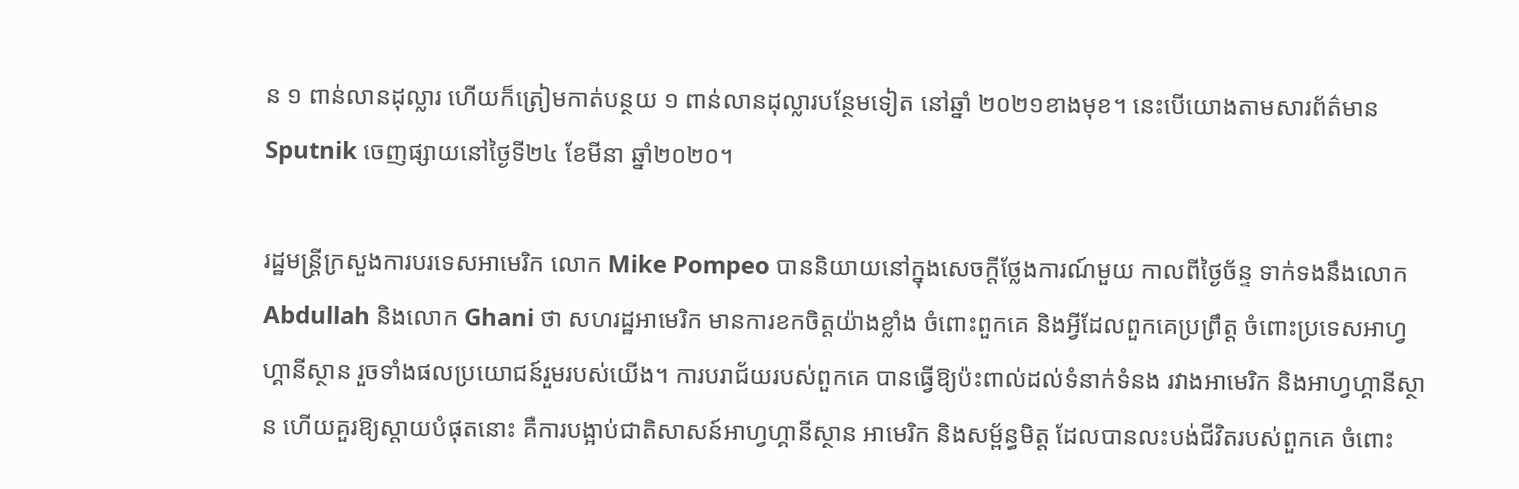ន ១ ពាន់លានដុល្លារ ហើយក៏ត្រៀមកាត់បន្ថយ ១ ពាន់លានដុល្លារបន្ថែមទៀត នៅឆ្នាំ ២០២១ខាងមុខ។ នេះបើយោងតាមសារព័ត៌មាន Sputnik ចេញផ្សាយនៅថ្ងៃទី២៤ ខែមីនា ឆ្នាំ២០២០។

រដ្ឋមន្រ្តីក្រសួងការបរទេសអាមេរិក លោក Mike Pompeo បាននិយាយនៅក្នុងសេចក្តីថ្លែងការណ៍មួយ កាលពីថ្ងៃច័ន្ទ ទាក់ទងនឹងលោក Abdullah និងលោក Ghani ថា សហរដ្ឋអាមេរិក មានការខកចិត្តយ៉ាងខ្លាំង ចំពោះពួកគេ និងអ្វីដែលពួកគេប្រព្រឹត្ដ ចំពោះប្រទេសអាហ្វហ្គានីស្ថាន រួចទាំងផលប្រយោជន៍រួមរបស់យើង។ ការបរាជ័យរបស់ពួកគេ បានធ្វើឱ្យប៉ះពាល់ដល់ទំនាក់ទំនង រវាងអាមេរិក និងអាហ្វហ្គានីស្ថាន ហើយគួរឱ្យស្តាយបំផុតនោះ គឺការបង្អាប់ជាតិសាសន៍អាហ្វហ្គានីស្ថាន អាមេរិក និងសម្ព័ន្ធមិត្ត ដែលបានលះបង់ជីវិតរបស់ពួកគេ ចំពោះ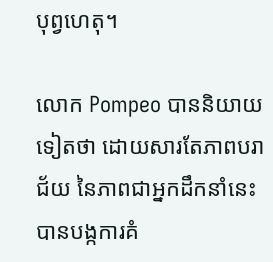បុព្វហេតុ។

លោក Pompeo បាននិយាយទៀតថា ដោយសារតែភាពបរាជ័យ នៃភាពជាអ្នកដឹកនាំនេះ បានបង្កការគំ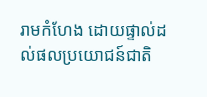រាមកំហែង ដោយផ្ទាល់ដល់ផលប្រយោជន៍ជាតិ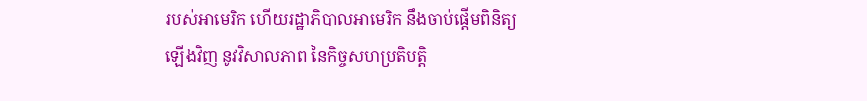របស់អាមេរិក ហើយរដ្ឋាភិបាលអាមេរិក នឹងចាប់ផ្តើមពិនិត្យឡើងវិញ នូវវិសាលភាព នៃកិច្ចសហប្រតិបត្តិ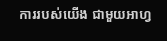ការរបស់យើង ជាមួយអាហ្វ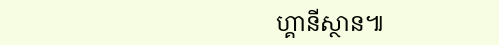ហ្គានីស្ថាន៕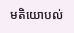មតិយោបល់